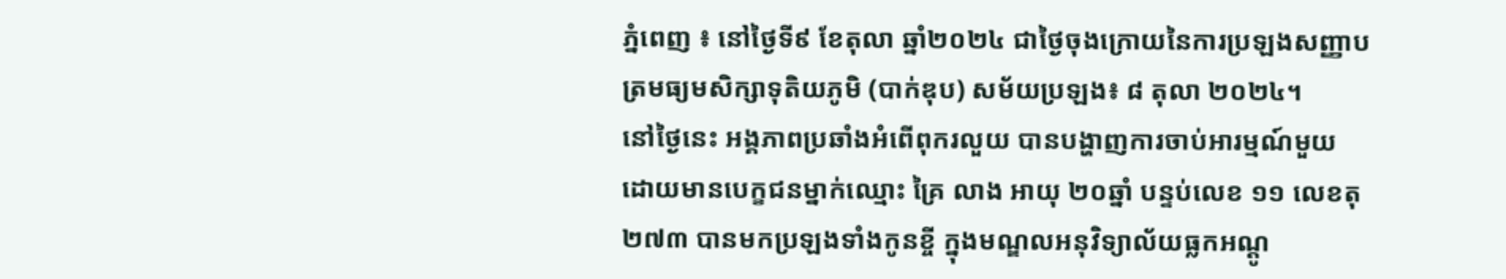ភ្នំពេញ ៖ នៅថ្ងៃទី៩ ខែតុលា ឆ្នាំ២០២៤ ជាថ្ងៃចុងក្រោយនៃការប្រឡងសញ្ញាបត្រមធ្យមសិក្សាទុតិយភូមិ (បាក់ឌុប) សម័យប្រឡង៖ ៨ តុលា ២០២៤។
នៅថ្ងៃនេះ អង្គភាពប្រឆាំងអំពើពុករលួយ បានបង្ហាញការចាប់អារម្មណ៍មួយ ដោយមានបេក្ខជនម្នាក់ឈ្មោះ គ្រៃ លាង អាយុ ២០ឆ្នាំ បន្ទប់លេខ ១១ លេខតុ២៧៣ បានមកប្រឡងទាំងកូនខ្ចី ក្នុងមណ្ឌលអនុវិទ្យាល័យធ្លកអណ្ដូ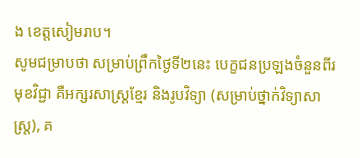ង ខេត្តសៀមរាប។
សូមជម្រាបថា សម្រាប់ព្រឹកថ្ងៃទី២នេះ បេក្ខជនប្រឡងចំនួនពីរមុខវិជ្ជា គឺអក្សរសាស្ត្រខ្មែរ និងរូបវិទ្យា (សម្រាប់ថ្នាក់វិទ្យាសាស្ត្រ), គ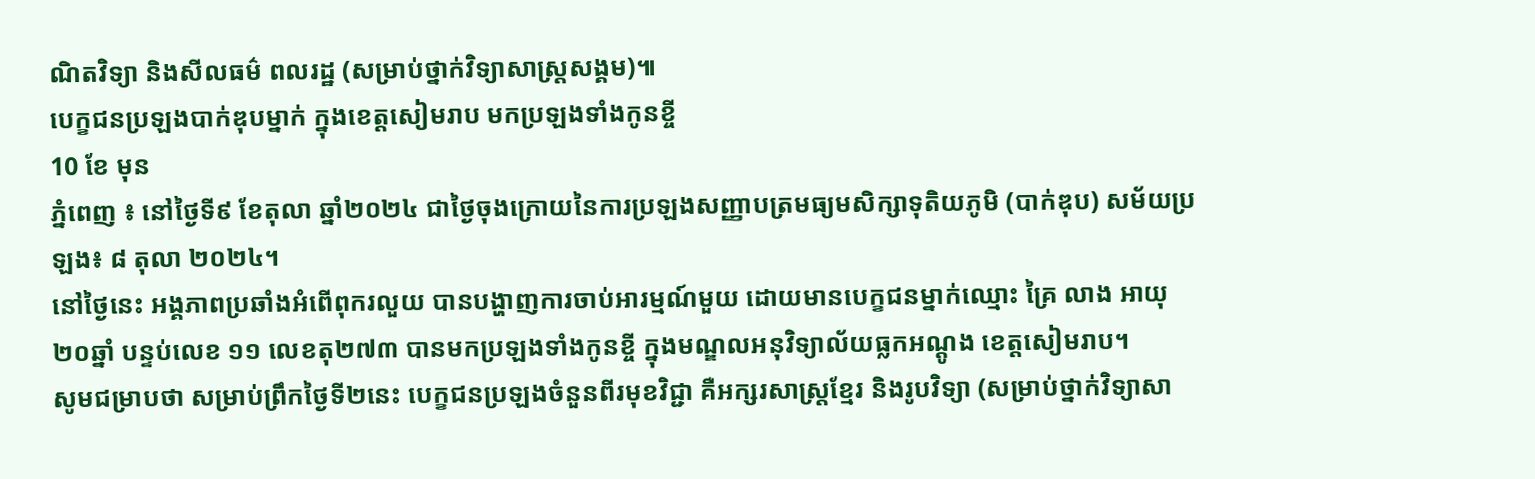ណិតវិទ្យា និងសីលធម៌ ពលរដ្ឋ (សម្រាប់ថ្នាក់វិទ្យាសាស្ត្រសង្គម)៕
បេក្ខជនប្រឡងបាក់ឌុបម្នាក់ ក្នុងខេត្តសៀមរាប មកប្រឡងទាំងកូនខ្ចី
10 ខែ មុន
ភ្នំពេញ ៖ នៅថ្ងៃទី៩ ខែតុលា ឆ្នាំ២០២៤ ជាថ្ងៃចុងក្រោយនៃការប្រឡងសញ្ញាបត្រមធ្យមសិក្សាទុតិយភូមិ (បាក់ឌុប) សម័យប្រឡង៖ ៨ តុលា ២០២៤។
នៅថ្ងៃនេះ អង្គភាពប្រឆាំងអំពើពុករលួយ បានបង្ហាញការចាប់អារម្មណ៍មួយ ដោយមានបេក្ខជនម្នាក់ឈ្មោះ គ្រៃ លាង អាយុ ២០ឆ្នាំ បន្ទប់លេខ ១១ លេខតុ២៧៣ បានមកប្រឡងទាំងកូនខ្ចី ក្នុងមណ្ឌលអនុវិទ្យាល័យធ្លកអណ្ដូង ខេត្តសៀមរាប។
សូមជម្រាបថា សម្រាប់ព្រឹកថ្ងៃទី២នេះ បេក្ខជនប្រឡងចំនួនពីរមុខវិជ្ជា គឺអក្សរសាស្ត្រខ្មែរ និងរូបវិទ្យា (សម្រាប់ថ្នាក់វិទ្យាសា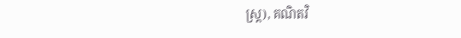ស្ត្រ), គណិតវិ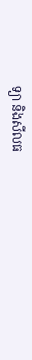ទ្យា និងសីលធ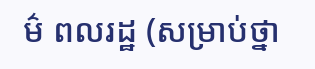ម៌ ពលរដ្ឋ (សម្រាប់ថ្នា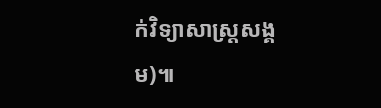ក់វិទ្យាសាស្ត្រសង្គម)៕